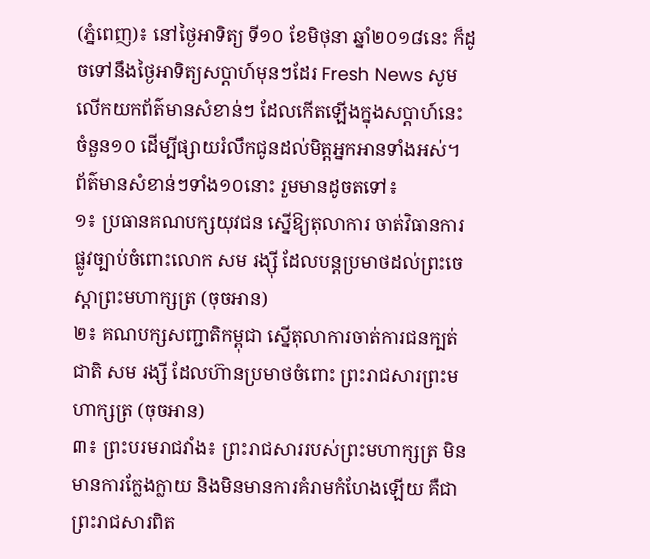(ភ្នំពេញ)៖ នៅថ្ងៃអាទិត្យ ទី១០ ខែមិថុនា ឆ្នាំ២០១៨នេះ ក៏ដូចទៅនឹងថ្ងៃអាទិត្យសប្តាហ៍មុនៗដែរ Fresh News សូមលើកយកព័ត៌មានសំខាន់ៗ ដែលកើតឡើងក្នុងសប្តាហ៍នេះ ចំនួន១០ ដើម្បីផ្សាយរំលឹកជូនដល់មិត្តអ្នកអានទាំងអស់។
ព័ត៌មានសំខាន់ៗទាំង១០នោះ រួមមានដូចតទៅ៖
១៖ ប្រធានគណបក្សយុវជន ស្នើឱ្យតុលាការ ចាត់វិធានការផ្លូវច្បាប់ចំពោះលោក សម រង្ស៊ី ដែលបន្តប្រមាថដល់ព្រះចេស្តាព្រះមហាក្សត្រ (ចុចអាន)
២៖ គណបក្សសញ្ជាតិកម្ពុជា ស្នើតុលាការចាត់ការជនក្បត់ជាតិ សម រង្សី ដែលហ៊ានប្រមាថចំពោះ ព្រះរាជសារព្រះមហាក្សត្រ (ចុចអាន)
៣៖ ព្រះបរមរាជវាំង៖ ព្រះរាជសាររបស់ព្រះមហាក្សត្រ មិនមានការក្លែងក្លាយ និងមិនមានការគំរាមកំហែងឡើយ គឺជាព្រះរាជសារពិត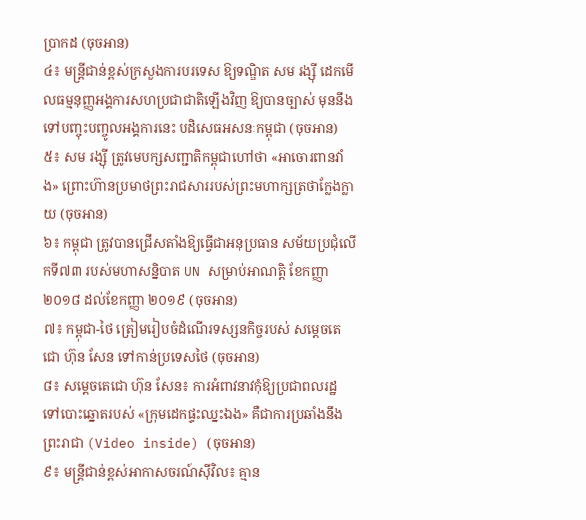ប្រាកដ (ចុចអាន)
៤៖ មន្ត្រីជាន់ខ្ពស់ក្រសួងការបរទេស ឱ្យទណ្ឌិត សម រង្ស៊ី ដេកមើលធម្មនុញ្ញអង្គការសហប្រជាជាតិឡើងវិញ ឱ្យបានច្បាស់ មុននឹងទៅបញ្ចុះបញ្ចូលអង្គការនេះ បដិសេធអសនៈកម្ពុជា (ចុចអាន)
៥៖ សម រង្ស៊ី ត្រូវមេបក្សសញ្ជាតិកម្ពុជាហៅថា «អាចោរពានវាំង» ព្រោះហ៊ានប្រមាថព្រះរាជសាររបស់ព្រះមហាក្សត្រថាក្លែងក្លាយ (ចុចអាន)
៦៖ កម្ពុជា ត្រូវបានជ្រើសតាំងឱ្យធ្វើជាអនុប្រធាន សម័យប្រជុំលើកទី៧៣ របស់មហាសន្និបាត UN សម្រាប់អាណត្តិ ខែកញ្ញា ២០១៨ ដល់ខែកញ្ញា ២០១៩ (ចុចអាន)
៧៖ កម្ពុជា-ថៃ ត្រៀមរៀបចំដំណើរទស្សនកិច្ចរបស់ សម្តេចតេជោ ហ៊ុន សែន ទៅកាន់ប្រទេសថៃ (ចុចអាន)
៨៖ សម្តេចតេជោ ហ៊ុន សែន៖ ការអំពាវនាវកុំឱ្យប្រជាពលរដ្ឋ ទៅបោះឆ្នោតរបស់ «ក្រុមដេកផ្ទះឈ្នះឯង» គឺជាការប្រឆាំងនឹងព្រះរាជា (Video inside) (ចុចអាន)
៩៖ មន្ត្រីជាន់ខ្ពស់អាកាសចរណ៍ស៊ីវិល៖ គ្មាន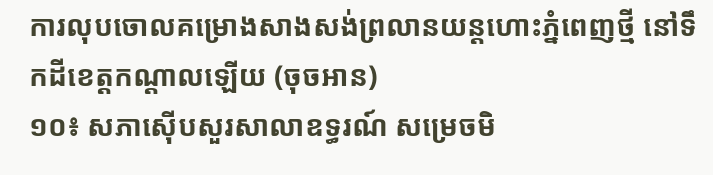ការលុបចោលគម្រោងសាងសង់ព្រលានយន្តហោះភ្នំពេញថ្មី នៅទឹកដីខេត្តកណ្តាលឡើយ (ចុចអាន)
១០៖ សភាស៊ើបសួរសាលាឧទ្ធរណ៍ សម្រេចមិ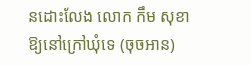នដោះលែង លោក កឹម សុខា ឱ្យនៅក្រៅឃុំទេ (ចុចអាន)